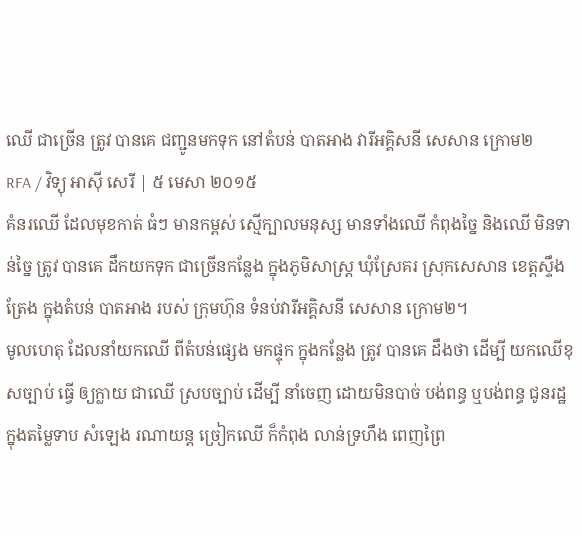ឈើ ជាច្រើន ត្រូវ បានគេ ជញ្ជូនមកទុក នៅតំបន់ បាតអាង វារីអគ្គិសនី សេសាន ក្រោម២
RFA / វិទ្យុ អាស៊ី សេរី | ៥ មេសា ២០១៥
គំនរឈើ ដែលមុខកាត់ ធំៗ មានកម្ពស់ ស្មើក្បាលមនុស្ស មានទាំងឈើ កំពុងច្នៃ និងឈើ មិនទាន់ច្នៃ ត្រូវ បានគេ ដឹកយកទុក ជាច្រើនកន្លែង ក្នុងភូមិសាស្ត្រ ឃុំស្រែគរ ស្រុកសេសាន ខេត្តស្ទឹងត្រែង ក្នុងតំបន់ បាតអាង របស់ ក្រុមហ៊ុន ទំនប់វារីអគ្គិសនី សេសាន ក្រោម២។
មូលហេតុ ដែលនាំយកឈើ ពីតំបន់ផ្សេង មកផ្ទុក ក្នុងកន្លែង ត្រូវ បានគេ ដឹងថា ដើម្បី យកឈើខុសច្បាប់ ធ្វើ ឲ្យក្លាយ ជាឈើ ស្របច្បាប់ ដើម្បី នាំចេញ ដោយមិនបាច់ បង់ពន្ធ ឬបង់ពន្ធ ជូនរដ្ឋ ក្នុងតម្លៃទាប សំឡេង រណាយន្ត ច្រៀកឈើ ក៏កំពុង លាន់ទ្រហឹង ពេញព្រៃ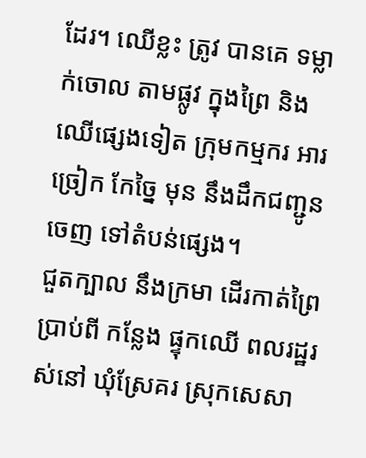ដែរ។ ឈើខ្លះ ត្រូវ បានគេ ទម្លាក់ចោល តាមផ្លូវ ក្នុងព្រៃ និងឈើផ្សេងទៀត ក្រុមកម្មករ អារច្រៀក កែច្នៃ មុន នឹងដឹកជញ្ជូនចេញ ទៅតំបន់ផ្សេង។
ជួតក្បាល នឹងក្រមា ដើរកាត់ព្រៃ ប្រាប់ពី កន្លែង ផ្ទុកឈើ ពលរដ្ឋរស់នៅ ឃុំស្រែគរ ស្រុកសេសា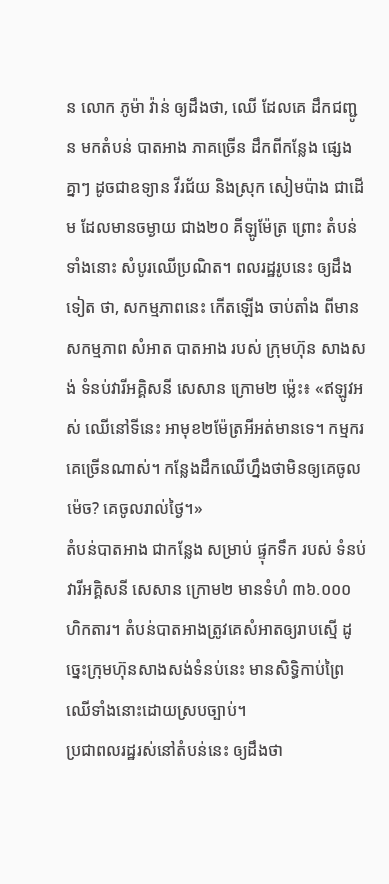ន លោក ភូម៉ា វ៉ាន់ ឲ្យដឹងថា, ឈើ ដែលគេ ដឹកជញ្ជូន មកតំបន់ បាតអាង ភាគច្រើន ដឹកពីកន្លែង ផ្សេងគ្នាៗ ដូចជាឧទ្យាន វីរជ័យ និងស្រុក សៀមប៉ាង ជាដើម ដែលមានចម្ងាយ ជាង២០ គីឡូម៉ែត្រ ព្រោះ តំបន់ទាំងនោះ សំបូរឈើប្រណិត។ ពលរដ្ឋរូបនេះ ឲ្យដឹងទៀត ថា, សកម្មភាពនេះ កើតឡើង ចាប់តាំង ពីមាន សកម្មភាព សំអាត បាតអាង របស់ ក្រុមហ៊ុន សាងសង់ ទំនប់វារីអគ្គិសនី សេសាន ក្រោម២ ម៉េ្លះ៖ «ឥឡូវអស់ ឈើនៅទីនេះ អាមុខ២ម៉ែត្រអីអត់មានទេ។ កម្មករគេច្រើនណាស់។ កន្លែងដឹកឈើហ្នឹងថាមិនឲ្យគេចូលម៉េច? គេចូលរាល់ថ្ងៃ។»
តំបន់បាតអាង ជាកន្លែង សម្រាប់ ផ្ទុកទឹក របស់ ទំនប់វារីអគ្គិសនី សេសាន ក្រោម២ មានទំហំ ៣៦.០០០ ហិកតារ។ តំបន់បាតអាងត្រូវគេសំអាតឲ្យរាបស្មើ ដូច្នេះក្រុមហ៊ុនសាងសង់ទំនប់នេះ មានសិទ្ធិកាប់ព្រៃឈើទាំងនោះដោយស្របច្បាប់។
ប្រជាពលរដ្ឋរស់នៅតំបន់នេះ ឲ្យដឹងថា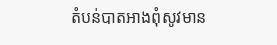តំបន់បាតអាងពុំសូវមាន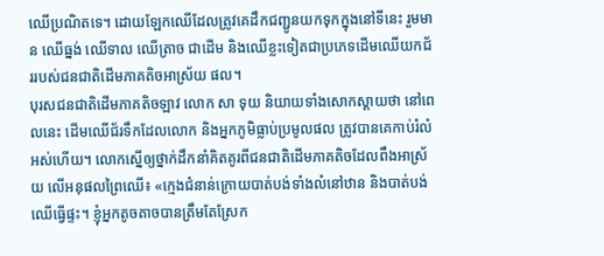ឈើប្រណិតទេ។ ដោយឡែកឈើដែលត្រូវគេដឹកជញ្ជូនយកទុកក្នុងនៅទីនេះ រួមមាន ឈើធ្នង់ ឈើទាល ឈើត្រាច ជាដើម និងឈើខ្លះទៀតជាប្រភេទដើមឈើយកជ័ររបស់ជនជាតិដើមភាគតិចអាស្រ័យ ផល។
បុរសជនជាតិដើមភាគតិចឡាវ លោក សា ទុយ និយាយទាំងសោកស្ដាយថា នៅពេលនេះ ដើមឈើជ័រទឹកដែលលោក និងអ្នកភូមិធ្លាប់ប្រមូលផល ត្រូវបានគេកាប់រំលំអស់ហើយ។ លោកស្នើឲ្យថ្នាក់ដឹកនាំគិតគូរពីជនជាតិដើមភាគតិចដែលពឹងអាស្រ័យ លើអនុផលព្រៃឈើ៖ «ក្មេងជំនាន់ក្រោយបាត់បង់ទាំងលំនៅឋាន និងបាត់បង់ឈើធ្វើផ្ទះ។ ខ្ញុំអ្នកតូចតាចបានត្រឹមតែស្រែក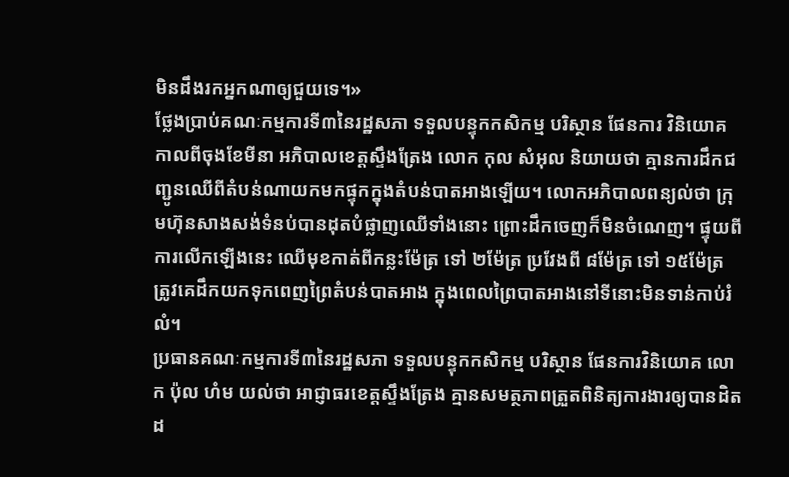មិនដឹងរកអ្នកណាឲ្យជួយទេ។»
ថ្លែងប្រាប់គណៈកម្មការទី៣នៃរដ្ឋសភា ទទួលបន្ទុកកសិកម្ម បរិស្ថាន ផែនការ វិនិយោគ កាលពីចុងខែមីនា អភិបាលខេត្តស្ទឹងត្រែង លោក កុល សំអុល និយាយថា គ្មានការដឹកជញ្ជូនឈើពីតំបន់ណាយកមកផ្ទុកក្នុងតំបន់បាតអាងឡើយ។ លោកអភិបាលពន្យល់ថា ក្រុមហ៊ុនសាងសង់ទំនប់បានដុតបំផ្លាញឈើទាំងនោះ ព្រោះដឹកចេញក៏មិនចំណេញ។ ផ្ទុយពីការលើកឡើងនេះ ឈើមុខកាត់ពីកន្លះម៉ែត្រ ទៅ ២ម៉ែត្រ ប្រវែងពី ៨ម៉ែត្រ ទៅ ១៥ម៉ែត្រ ត្រូវគេដឹកយកទុកពេញព្រៃតំបន់បាតអាង ក្នុងពេលព្រៃបាតអាងនៅទីនោះមិនទាន់កាប់រំលំ។
ប្រធានគណៈកម្មការទី៣នៃរដ្ឋសភា ទទួលបន្ទុកកសិកម្ម បរិស្ថាន ផែនការវិនិយោគ លោក ប៉ុល ហំម យល់ថា អាជ្ញាធរខេត្តស្ទឹងត្រែង គ្មានសមត្ថភាពត្រួតពិនិត្យការងារឲ្យបានដិតដ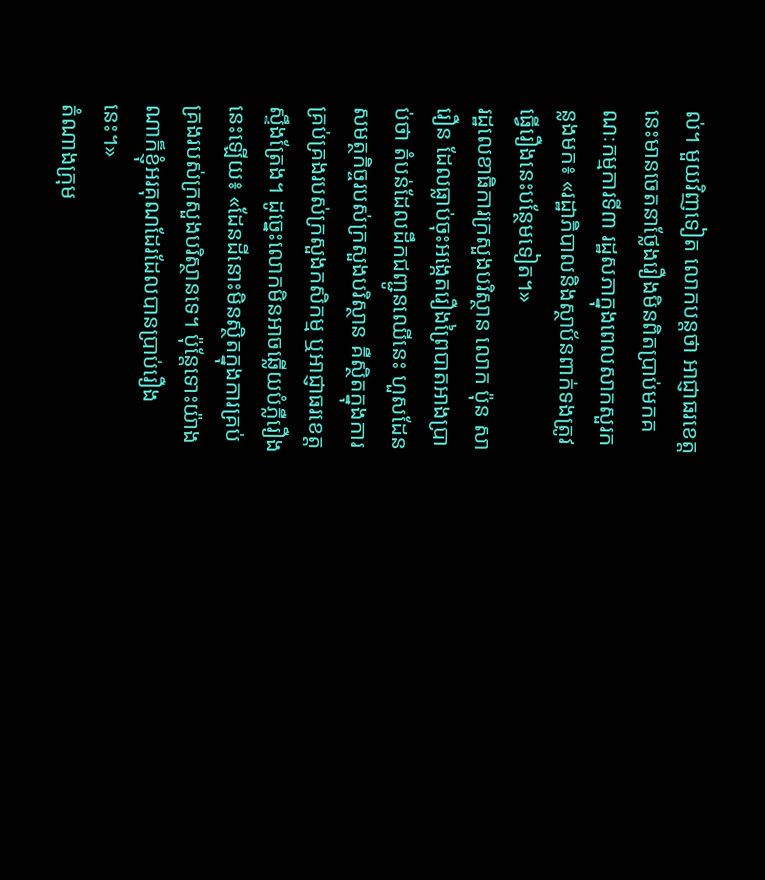ល់។ មួយវិញទៀត លោកបន្តថា អាជ្ញាធរខេត្តនេះមានចេតនាថ្លែងរឿងមិនពិតប្រាប់មកគណៈកម្មការទី៣ រដ្ឋសភាក្នុងពេលសាកសួរកន្លងមក៖ «រដ្ឋាភិបាលនិងស្ថាប័នពាក់ទងត្រូវធ្វើរឿងនេះបន្ថែមទៀត។»
រដ្ឋលេខាធិការក្រសួងបរិស្ថាន លោក ប៉ុន សារឿន ដែលធ្លាប់ចុះអង្កេតរឿងព្រៃបាតអាងប្រាប់ថា តំបន់ដែលដឹកជញ្ជូនឈើនេះ ហួសដែនសមត្ថកិច្ចរបស់ក្រសួងបរិស្ថាន គឺស្ថិតក្នុងការគ្រប់គ្រងរបស់ក្រសួងកសិកម្ម ឬអាជ្ញាធរខេត្តស្ទឹងត្រែង។ ដូច្នេះលោកមិនអាចឆ្លើយបំភ្លឺរឿងនេះឡើយ៖ «ដែនដីនោះមិនស្ថិតក្នុងការគ្រប់គ្រងរបស់ក្រសួងបរិស្ថានទេ។ ប៉ុន្តែទោះយ៉ាងណាក៏ខ្ញុំអរគុណដែរដែលបានប្រាប់រឿងនេះ។»
តំណាងក្រុម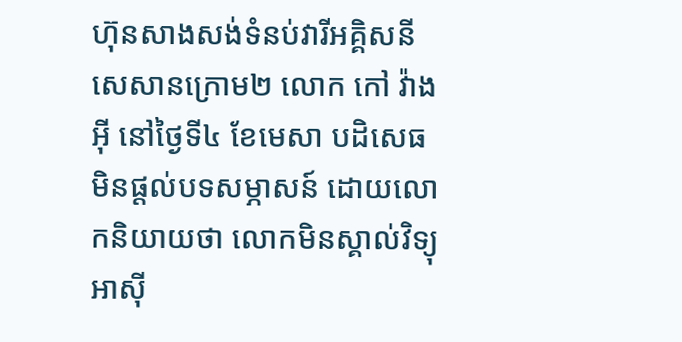ហ៊ុនសាងសង់ទំនប់វារីអគ្គិសនីសេសានក្រោម២ លោក កៅ វ៉ាងអ៊ី នៅថ្ងៃទី៤ ខែមេសា បដិសេធមិនផ្ដល់បទសម្ភាសន៍ ដោយលោកនិយាយថា លោកមិនស្គាល់វិទ្យុអាស៊ី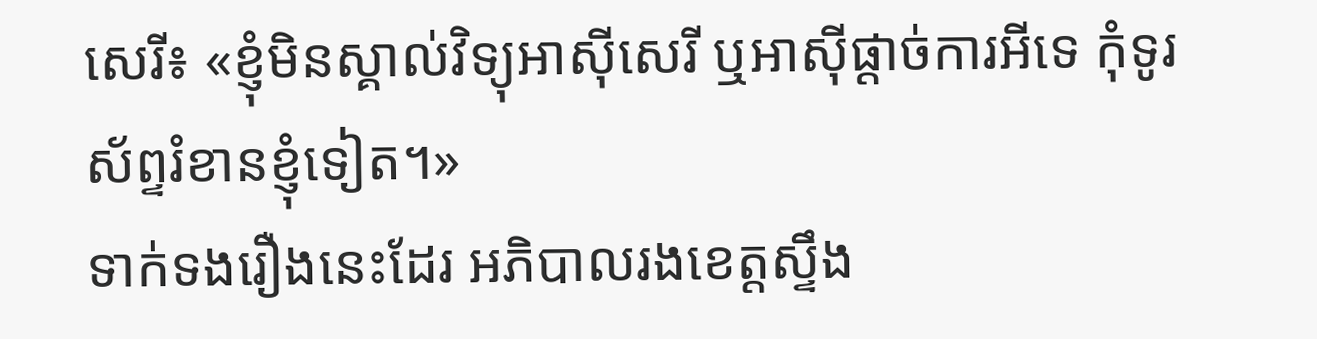សេរី៖ «ខ្ញុំមិនស្គាល់វិទ្យុអាស៊ីសេរី ឬអាស៊ីផ្ដាច់ការអីទេ កុំទូរស័ព្ទរំខានខ្ញុំទៀត។»
ទាក់ទងរឿងនេះដែរ អភិបាលរងខេត្តស្ទឹង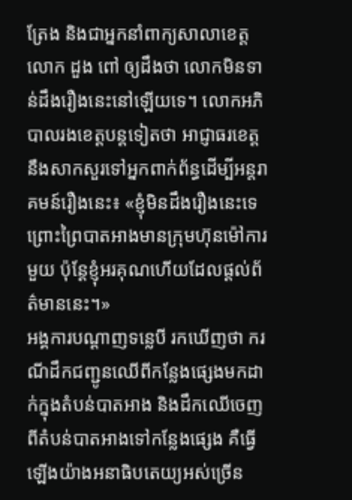ត្រែង និងជាអ្នកនាំពាក្យសាលាខេត្ត លោក ដួង ពៅ ឲ្យដឹងថា លោកមិនទាន់ដឹងរឿងនេះនៅឡើយទេ។ លោកអភិបាលរងខេត្តបន្តទៀតថា អាជ្ញាធរខេត្តនឹងសាកសួរទៅអ្នកពាក់ព័ន្ធដើម្បីអន្តរាគមន៍រឿងនេះ៖ «ខ្ញុំមិនដឹងរឿងនេះទេ ព្រោះព្រៃបាតអាងមានក្រុមហ៊ុនម៉ៅការមួយ ប៉ុន្តែខ្ញុំអរគុណហើយដែលផ្ដល់ព័ត៌មាននេះ។»
អង្គការបណ្ដាញទន្លេបី រកឃើញថា ករណីដឹកជញ្ជូនឈើពីកន្លែងផ្សេងមកដាក់ក្នុងតំបន់បាតអាង និងដឹកឈើចេញពីតំបន់បាតអាងទៅកន្លែងផ្សេង គឺធ្វើឡើងយ៉ាងអនាធិបតេយ្យអស់ច្រើន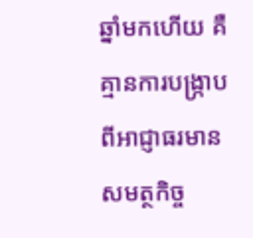ឆ្នាំមកហើយ គឺគ្មានការបង្ក្រាបពីអាជ្ញាធរមានសមត្ថកិច្ច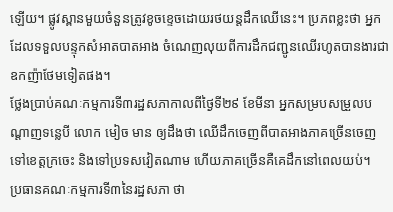ឡើយ។ ផ្លូវស្ពានមួយចំនួនត្រូវខូចខ្ទេចដោយរថយន្តដឹកឈើនេះ។ ប្រភពខ្លះថា អ្នកដែលទទួលបន្ទុកសំអាតបាតអាង ចំណេញលុយពីការដឹកជញ្ជូនឈើរហូតបានងារជាឧកញ៉ាថែមទៀតផង។
ថ្លែងប្រាប់គណៈកម្មការទី៣រដ្ឋសភាកាលពីថ្ងៃទី២៩ ខែមីនា អ្នកសម្របសម្រួលបណ្ដាញទន្លេបី លោក មៀច មាន ឲ្យដឹងថា ឈើដឹកចេញពីបាតអាងភាគច្រើនចេញទៅខេត្តក្រចេះ និងទៅប្រទសវៀតណាម ហើយភាគច្រើនគឺគេដឹកនៅពេលយប់។
ប្រធានគណៈកម្មការទី៣នៃរដ្ឋសភា ថា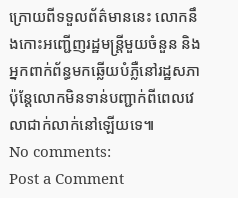ក្រោយពីទទួលព័ត៌មាននេះ លោកនឹងកោះអញ្ជើញរដ្ឋមន្ត្រីមួយចំនួន និងអ្នកពាក់ព័ន្ធមកឆ្លើយបំភ្លឺនៅរដ្ឋសភា ប៉ុន្តែលោកមិនទាន់បញ្ជាក់ពីពេលវេលាជាក់លាក់នៅឡើយទេ៕
No comments:
Post a Comment